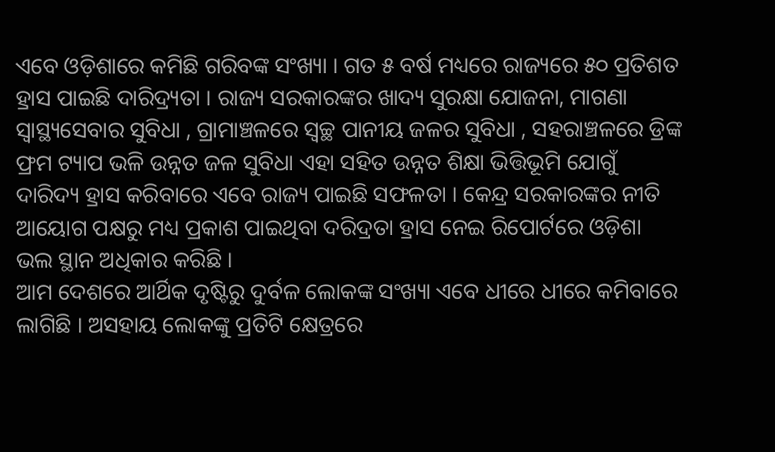ଏବେ ଓଡ଼ିଶାରେ କମିଛି ଗରିବଙ୍କ ସଂଖ୍ୟା । ଗତ ୫ ବର୍ଷ ମଧ୍ୟରେ ରାଜ୍ୟରେ ୫୦ ପ୍ରତିଶତ ହ୍ରାସ ପାଇଛି ଦାରିଦ୍ର୍ୟତା । ରାଜ୍ୟ ସରକାରଙ୍କର ଖାଦ୍ୟ ସୁରକ୍ଷା ଯୋଜନା, ମାଗଣା ସ୍ବାସ୍ଥ୍ୟସେବାର ସୁବିଧା , ଗ୍ରାମାଞ୍ଚଳରେ ସ୍ବଚ୍ଛ ପାନୀୟ ଜଳର ସୁବିଧା , ସହରାଞ୍ଚଳରେ ଡ୍ରିଙ୍କ ଫ୍ରମ ଟ୍ୟାପ ଭଳି ଉନ୍ନତ ଜଳ ସୁବିଧା ଏହା ସହିତ ଉନ୍ନତ ଶିକ୍ଷା ଭିତ୍ତିଭୂମି ଯୋଗୁଁ ଦାରିଦ୍ୟ ହ୍ରାସ କରିବାରେ ଏବେ ରାଜ୍ୟ ପାଇଛି ସଫଳତା । କେନ୍ଦ୍ର ସରକାରଙ୍କର ନୀତି ଆୟୋଗ ପକ୍ଷରୁ ମଧ୍ୟ ପ୍ରକାଶ ପାଇଥିବା ଦରିଦ୍ରତା ହ୍ରାସ ନେଇ ରିପୋର୍ଟରେ ଓଡ଼ିଶା ଭଲ ସ୍ଥାନ ଅଧିକାର କରିଛି ।
ଆମ ଦେଶରେ ଆର୍ଥିକ ଦୃଷ୍ଟିରୁ ଦୁର୍ବଳ ଲୋକଙ୍କ ସଂଖ୍ୟା ଏବେ ଧୀରେ ଧୀରେ କମିବାରେ ଲାଗିଛି । ଅସହାୟ ଲୋକଙ୍କୁ ପ୍ରତିଟି କ୍ଷେତ୍ରରେ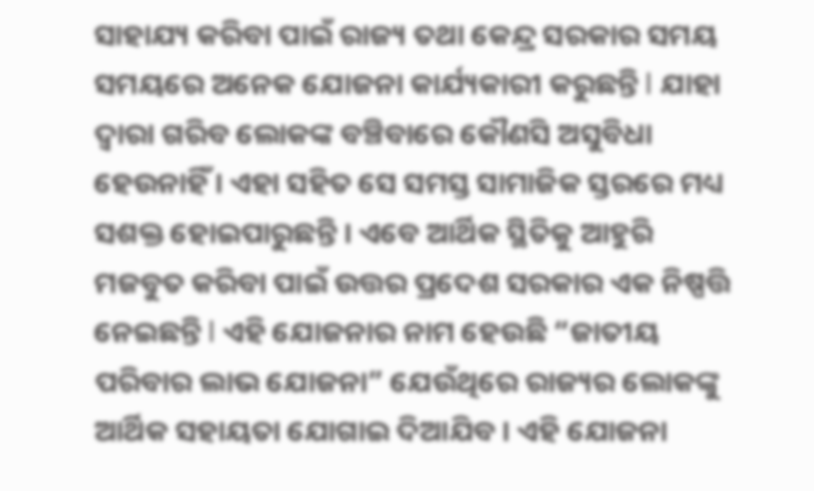ସାହାଯ୍ୟ କରିବା ପାଇଁ ରାଜ୍ୟ ତଥା କେନ୍ଦ୍ର ସରକାର ସମୟ ସମୟରେ ଅନେକ ଯୋଜନା କାର୍ଯ୍ୟକାରୀ କରୁଛନ୍ତି l ଯାହା ଦ୍ୱାରା ଗରିବ ଲୋକଙ୍କ ବଞ୍ଚିବାରେ କୌଣସି ଅସୁବିଧା ହେଉନାହିଁ । ଏହା ସହିତ ସେ ସମସ୍ତ ସାମାଜିକ ସ୍ତରରେ ମଧ୍ୟ ସଶକ୍ତ ହୋଇପାରୁଛନ୍ତି । ଏବେ ଆର୍ଥିକ ସ୍ଥିତିକୁ ଆହୁରି ମଜବୁତ କରିବା ପାଇଁ ଉତ୍ତର ପ୍ରଦେଶ ସରକାର ଏକ ନିଷ୍ପତ୍ତି ନେଇଛନ୍ତି l ଏହି ଯୋଜନାର ନାମ ହେଉଛି “ଜାତୀୟ ପରିବାର ଲାଭ ଯୋଜନା” ଯେଉଁଥିରେ ରାଜ୍ୟର ଲୋକଙ୍କୁ ଆର୍ଥିକ ସହାୟତା ଯୋଗାଇ ଦିଆଯିବ । ଏହି ଯୋଜନା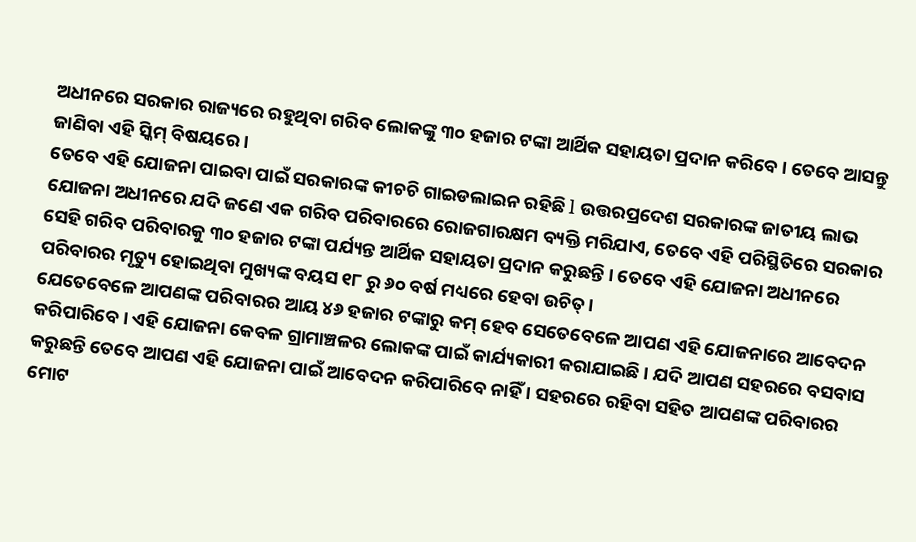ଅଧୀନରେ ସରକାର ରାଜ୍ୟରେ ରହୁଥିବା ଗରିବ ଲୋକଙ୍କୁ ୩୦ ହଜାର ଟଙ୍କା ଆର୍ଥିକ ସହାୟତା ପ୍ରଦାନ କରିବେ । ତେବେ ଆସନ୍ତୁ ଜାଣିବା ଏହି ସ୍କିମ୍ ବିଷୟରେ ।
ତେବେ ଏହି ଯୋଜନା ପାଇବା ପାଇଁ ସରକାରଙ୍କ କୀଚଚି ଗାଇଡଲାଇନ ରହିଛି l ଉତ୍ତରପ୍ରଦେଶ ସରକାରଙ୍କ ଜାତୀୟ ଲାଭ ଯୋଜନା ଅଧୀନରେ ଯଦି ଜଣେ ଏକ ଗରିବ ପରିବାରରେ ରୋଜଗାରକ୍ଷମ ବ୍ୟକ୍ତି ମରିଯାଏ, ତେବେ ଏହି ପରିସ୍ଥିତିରେ ସରକାର ସେହି ଗରିବ ପରିବାରକୁ ୩୦ ହଜାର ଟଙ୍କା ପର୍ଯ୍ୟନ୍ତ ଆର୍ଥିକ ସହାୟତା ପ୍ରଦାନ କରୁଛନ୍ତି । ତେବେ ଏହି ଯୋଜନା ଅଧୀନରେ ପରିବାରର ମୃତ୍ୟୁ ହୋଇଥିବା ମୁଖ୍ୟଙ୍କ ବୟସ ୧୮ ରୁ ୬୦ ବର୍ଷ ମଧ୍ୟରେ ହେବା ଉଚିତ୍।
ଯେତେବେଳେ ଆପଣଙ୍କ ପରିବାରର ଆୟ ୪୬ ହଜାର ଟଙ୍କାରୁ କମ୍ ହେବ ସେତେବେଳେ ଆପଣ ଏହି ଯୋଜନାରେ ଆବେଦନ କରିପାରିବେ । ଏହି ଯୋଜନା କେବଳ ଗ୍ରାମାଞ୍ଚଳର ଲୋକଙ୍କ ପାଇଁ କାର୍ଯ୍ୟକାରୀ କରାଯାଇଛି । ଯଦି ଆପଣ ସହରରେ ବସବାସ କରୁଛନ୍ତି ତେବେ ଆପଣ ଏହି ଯୋଜନା ପାଇଁ ଆବେଦନ କରିପାରିବେ ନାହିଁ । ସହରରେ ରହିବା ସହିତ ଆପଣଙ୍କ ପରିବାରର ମୋଟ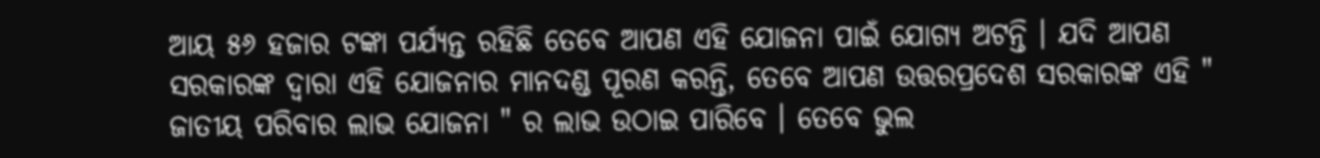ଆୟ ୫୬ ହଜାର ଟଙ୍କା ପର୍ଯ୍ୟନ୍ତ ରହିଛି ତେବେ ଆପଣ ଏହି ଯୋଜନା ପାଇଁ ଯୋଗ୍ୟ ଅଟନ୍ତି । ଯଦି ଆପଣ ସରକାରଙ୍କ ଦ୍ୱାରା ଏହି ଯୋଜନାର ମାନଦଣ୍ଡ ପୂରଣ କରନ୍ତି, ତେବେ ଆପଣ ଉତ୍ତରପ୍ରଦେଶ ସରକାରଙ୍କ ଏହି " ଜାତୀୟ ପରିବାର ଲାଭ ଯୋଜନା " ର ଲାଭ ଉଠାଇ ପାରିବେ । ତେବେ ଭୁଲ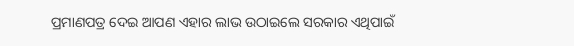ପ୍ରମାଣପତ୍ର ଦେଇ ଆପଣ ଏହାର ଲାଭ ଉଠାଇଲେ ସରକାର ଏଥିପାଇଁ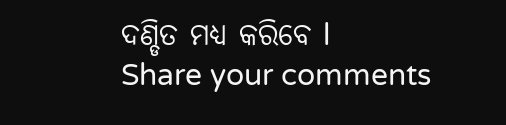ଦଣ୍ଡିତ ମଧ୍ୟ କରିବେ l
Share your comments